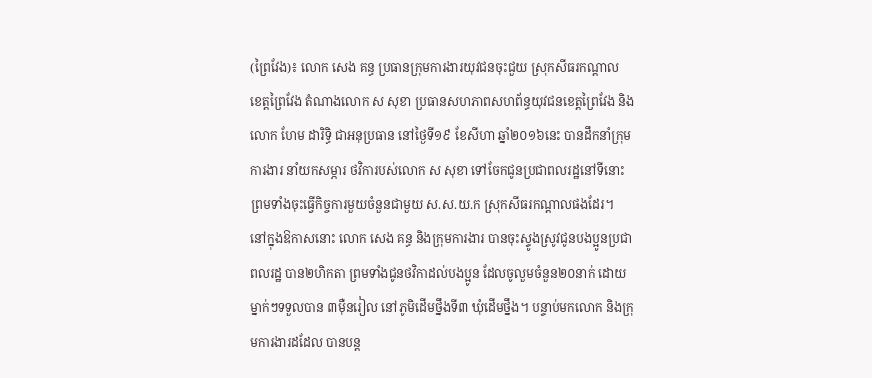(ព្រៃវែង)៖ លោក សេង គន្ធ ប្រធានក្រុមការងារយុវជនចុះជួយ ស្រុកសីធរកណ្តាល ខេត្តព្រៃវែង តំណាងលោក ស សុខា ប្រធានសហភាពសហព័ន្ធយុវជនខេត្តព្រៃវែង និងលោក ហែម ដារិទិ្ធ ជាអនុប្រធាន នៅថ្ងៃទី១៩ ខែសីហា ឆ្នាំ២០១៦នេះ បានដឹកនាំក្រុមការងារ នាំយកសម្ភារ ថវិការបស់លោក ស សុខា ទៅចែកជូនប្រជាពលរដ្ឋនៅទីនោះ ព្រមទាំងចុះធ្វើកិច្ចការមួយចំនួនជាមួយ ស.ស.យ.ក ស្រុកសីធរកណ្តាលផងដែរ។
នៅក្នុងឱកាសនោះ លោក សេង គន្ធ និងក្រុមការងារ បានចុះស្ទូងស្រូវជូនបងប្អូនប្រជាពលរដ្ឋ បាន២ហិកតា ព្រមទាំងជូនថវិកាដល់បងប្អូន ដែលចូលួមចំនួន២០នាក់ ដោយម្នាក់ៗទទួលបាន ៣ម៉ឺនរៀល នៅភូមិដើមថ្នឹងទី៣ ឃុំដើមថ្នឹង។ បន្ទាប់មកលោក និងក្រុមការងារដដែល បានបន្ត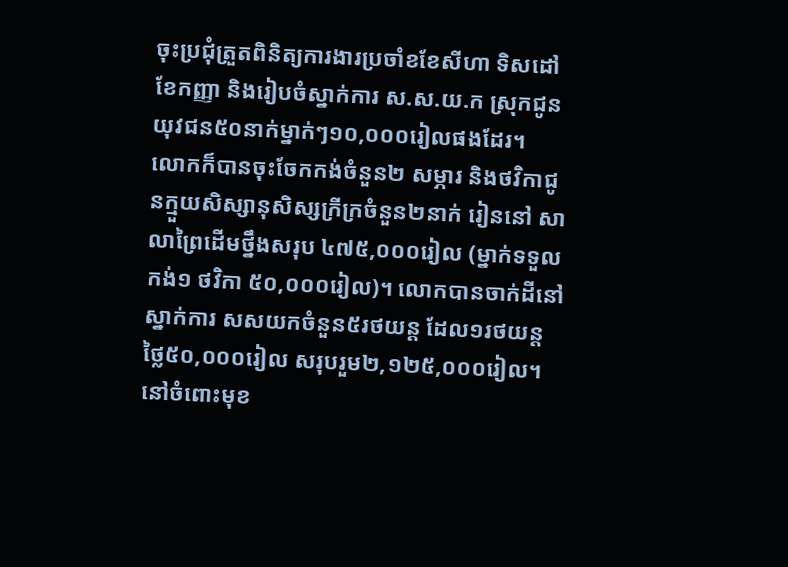ចុះប្រជុំត្រួតពិនិត្យការងារប្រចាំខខែសីហា ទិសដៅខែកញ្ញា និងរៀបចំស្នាក់ការ ស.ស.យ.ក ស្រុកជូនយុវជន៥០នាក់ម្នាក់ៗ១០,០០០រៀលផងដែរ។
លោកក៏បានចុះចែកកង់ចំនួន២ សម្ភារ និងថវិកាជូនក្មួយសិស្សានុសិស្សក្រីក្រចំនួន២នាក់ រៀននៅ សាលាព្រៃដើមថ្នឹងសរុប ៤៧៥,០០០រៀល (ម្នាក់ទទួលកង់១ ថវិកា ៥០,០០០រៀល)។ លោកបានចាក់ដីនៅស្នាក់ការ សសយកចំនួន៥រថយន្ត ដែល១រថយន្តថ្លៃ៥០,០០០រៀល សរុបរួម២,១២៥,០០០រៀល។ នៅចំពោះមុខ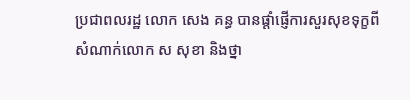ប្រជាពលរដ្ឋ លោក សេង គន្ធ បានផ្តាំផ្ញើការសួរសុខទុក្ខពី សំណាក់លោក ស សុខា និងថ្នា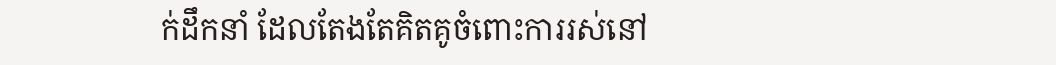ក់ដឹកនាំ ដែលតែងតែគិតគូចំពោះការរស់នៅ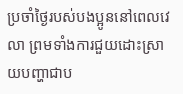ប្រចាំថ្ងៃរបស់បងប្អូននៅពេលវេលា ព្រមទាំងការជួយដោះស្រាយបញ្ហាជាប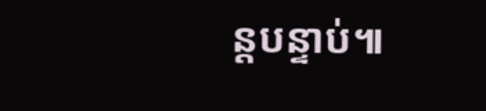ន្តបន្ទាប់៕